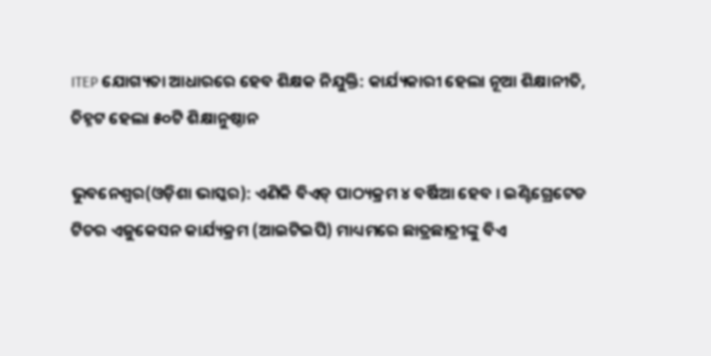ITEP ଯୋଗ୍ୟତା ଆଧାରରେ ହେବ ଶିକ୍ଷକ ନିଯୁକ୍ତି: କାର୍ଯ୍ୟକାରୀ ହେଲା ନୂଆ ଶିକ୍ଷାନୀତି, ଚିହ୍ନଟ ହେଲା ୫୦ଟି ଶିକ୍ଷାନୁଷ୍ଠାନ

ଭୁବନେଶ୍ୱର(ଓଡ଼ିଶା ଭାସ୍କର): ଏଣିକି ବିଏଡ୍ ପାଠ୍ୟକ୍ରମ ୪ ବର୍ଷିଆ ହେବ । ଇଣ୍ଟିଗ୍ରେଟେଡ ଟିଚର ଏଜୁକେସନ କାର୍ଯ୍ୟକ୍ରମ (ଆଇଟିଇପି) ମାଧ୍ୟମରେ ଛାତ୍ରଛାତ୍ରୀଙ୍କୁ ବିଏ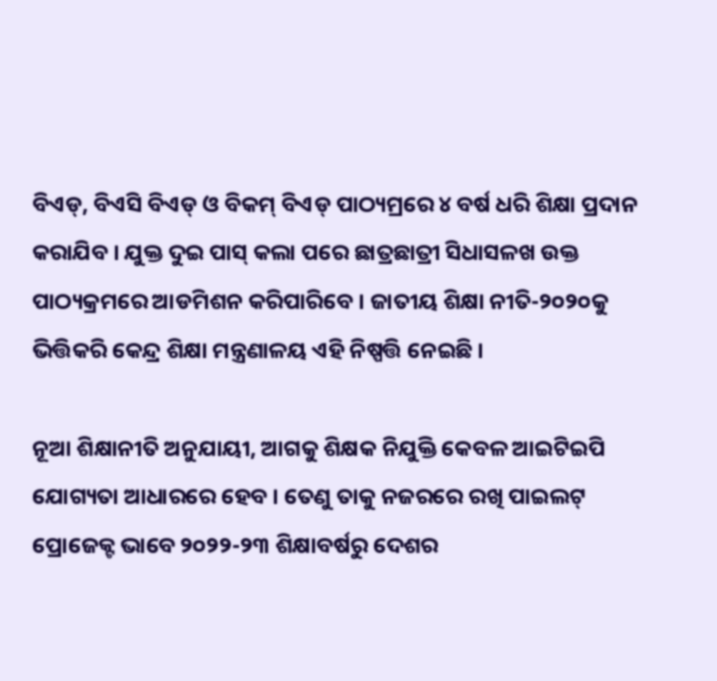ବିଏଡ୍, ବିଏସି ବିଏଡ୍ ଓ ବିକମ୍ ବିଏଡ୍ ପାଠ୍ୟମ୍ରରେ ୪ ବର୍ଷ ଧରି ଶିକ୍ଷା ପ୍ରଦାନ କରାଯିବ । ଯୁକ୍ତ ଦୁଇ ପାସ୍ କଲା ପରେ ଛାତ୍ରଛାତ୍ରୀ ସିଧାସଳଖ ଉକ୍ତ ପାଠ୍ୟକ୍ରମରେ ଆଡମିଶନ କରିପାରିବେ । ଜାତୀୟ ଶିକ୍ଷା ନୀତି-୨୦୨୦କୁ ଭିତ୍ତିକରି କେନ୍ଦ୍ର ଶିକ୍ଷା ମନ୍ତ୍ରଣାଳୟ ଏହି ନିଷ୍ପତ୍ତି ନେଇଛି ।

ନୂଆ ଶିକ୍ଷାନୀତି ଅନୁଯାୟୀ, ଆଗକୁ ଶିକ୍ଷକ ନିଯୁକ୍ତି କେବଳ ଆଇଟିଇପି ଯୋଗ୍ୟତା ଆଧାରରେ ହେବ । ତେଣୁ ତାକୁ ନଜରରେ ରଖି ପାଇଲଟ୍ ପ୍ରୋଜେକ୍ଟ ଭାବେ ୨୦୨୨-୨୩ ଶିକ୍ଷାବର୍ଷରୁ ଦେଶର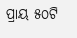ପ୍ରାୟ ୫୦ଟି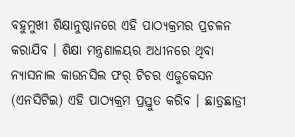ବହୁମୁଖୀ ଶିକ୍ଷାନୁଷ୍ଠାନରେ ଏହି ପାଠ୍ୟକ୍ରମର ପ୍ରଚଳନ କରାଯିବ । ଶିକ୍ଷା ମନ୍ତ୍ରଣାଳୟର ଅଧୀନରେ ଥିବା ନ୍ୟାସନାଲ କାଉନସିଲ ଫର୍ ଟିଚର ଏଜୁକେସନ (ଏନସିଟିଇ) ଏହି ପାଠ୍ୟକ୍ରମ ପ୍ରସ୍ତୁତ କରିବ । ଛାତ୍ରଛାତ୍ରୀ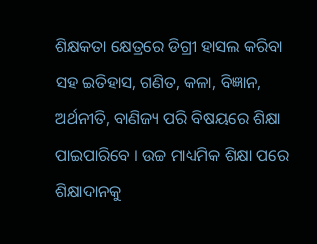ଶିକ୍ଷକତା କ୍ଷେତ୍ରରେ ଡିଗ୍ରୀ ହାସଲ କରିବା ସହ ଇତିହାସ, ଗଣିତ, କଳା, ବିଜ୍ଞାନ, ଅର୍ଥନୀତି, ବାଣିଜ୍ୟ ପରି ବିଷୟରେ ଶିକ୍ଷା ପାଇପାରିବେ । ଉଚ୍ଚ ମାଧ୍ୟମିକ ଶିକ୍ଷା ପରେ ଶିକ୍ଷାଦାନକୁ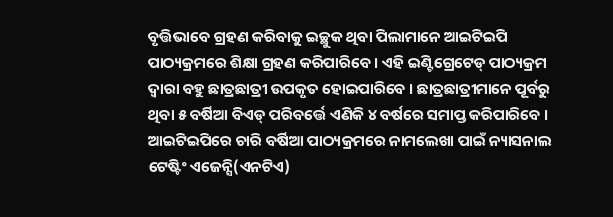ବୃତ୍ତିଭାବେ ଗ୍ରହଣ କରିବାକୁ ଇଚ୍ଛୁକ ଥିବା ପିଲାମାନେ ଆଇଟିଇପି ପାଠ୍ୟକ୍ରମରେ ଶିକ୍ଷା ଗ୍ରହଣ କରିପାରିବେ । ଏହି ଇଣ୍ଟିଗ୍ରେଟେଡ୍ ପାଠ୍ୟକ୍ରମ ଦ୍ୱାରା ବହୁ ଛାତ୍ରଛାତ୍ରୀ ଉପକୃତ ହୋଇପାରିବେ । ଛାତ୍ରଛାତ୍ରୀମାନେ ପୂର୍ବରୁ ଥିବା ୫ ବର୍ଷିଆ ବିଏଡ୍ ପରିବର୍ତ୍ତେ ଏଣିକି ୪ ବର୍ଷରେ ସମାପ୍ତ କରିପାରିବେ । ଆଇଟିଇପିରେ ଚାରି ବର୍ଷିଆ ପାଠ୍ୟକ୍ରମରେ ନାମଲେଖା ପାଇଁ ନ୍ୟାସନାଲ ଟେଷ୍ଟିଂ ଏଜେନ୍ସି(ଏନଟିଏ)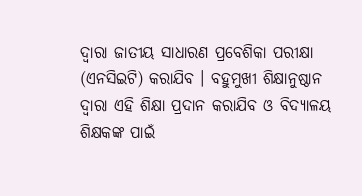ଦ୍ୱାରା ଜାତୀୟ ସାଧାରଣ ପ୍ରବେଶିକା ପରୀକ୍ଷା (ଏନସିଇଟି) କରାଯିବ । ବହୁମୁଖୀ ଶିକ୍ଷାନୁଷ୍ଠାନ ଦ୍ୱାରା ଏହି ଶିକ୍ଷା ପ୍ରଦାନ କରାଯିବ ଓ ବିଦ୍ୟାଳୟ ଶିକ୍ଷକଙ୍କ ପାଇଁ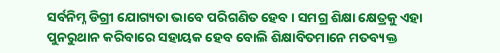ସର୍ବନିମ୍ନ ଡିଗ୍ରୀ ଯୋଗ୍ୟତା ଭାବେ ପରିଗଣିତ ହେବ । ସମଗ୍ର ଶିକ୍ଷା କ୍ଷେତ୍ରକୁ ଏହା ପୁନରୁଥାନ କରିବାରେ ସହାୟକ ହେବ ବୋଲି ଶିକ୍ଷାବିତମାନେ ମତବ୍ୟକ୍ତ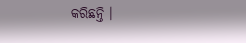କରିଛନ୍ତି ।